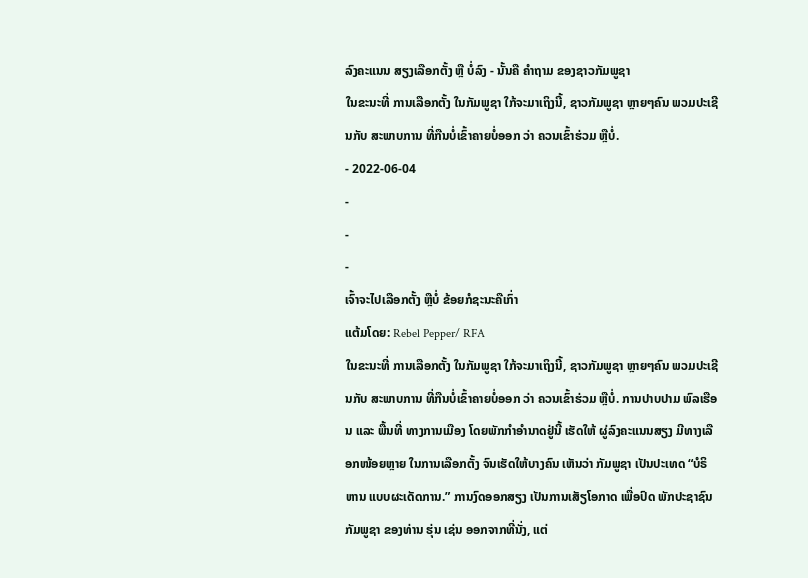ລົງຄະແນນ ສຽງເລືອກຕັ້ງ ຫຼື ບໍ່ລົງ - ນັ້ນຄື ຄຳຖາມ ຂອງຊາວກັມພູຊາ
ໃນຂະນະທີ່ ການເລືອກຕັ້ງ ໃນກັມພູຊາ ໃກ້ຈະມາເຖິງນີ້, ຊາວກັມພູຊາ ຫຼາຍໆຄົນ ພວມປະເຊີນກັບ ສະພາບການ ທີ່ກືນບໍ່ເຂົ້າຄາຍບໍ່ອອກ ວ່າ ຄວນເຂົ້າຮ່ວມ ຫຼືບໍ່.
- 2022-06-04
-
-
-
ເຈົ້າຈະໄປເລືອກຕັ້ງ ຫຼືບໍ່ ຂ້ອຍກໍຊະນະຄືເກົ່າ
ແຕ້ມໂດຍ: Rebel Pepper/ RFA
ໃນຂະນະທີ່ ການເລືອກຕັ້ງ ໃນກັມພູຊາ ໃກ້ຈະມາເຖິງນີ້, ຊາວກັມພູຊາ ຫຼາຍໆຄົນ ພວມປະເຊີນກັບ ສະພາບການ ທີ່ກືນບໍ່ເຂົ້າຄາຍບໍ່ອອກ ວ່າ ຄວນເຂົ້າຮ່ວມ ຫຼືບໍ່. ການປາບປາມ ພົລເຮືອນ ແລະ ພື້ນທີ່ ທາງການເມືອງ ໂດຍພັກກຳອຳນາດຢູ່ນີ້ ເຮັດໃຫ້ ຜູ່ລົງຄະແນນສຽງ ມີທາງເລືອກໜ້ອຍຫຼາຍ ໃນການເລືອກຕັ້ງ ຈົນເຮັດໃຫ້ບາງຄົນ ເຫັນວ່າ ກັມພູຊາ ເປັນປະເທດ “ບໍຣິຫານ ແບບຜະເດັດການ.” ການງົດອອກສຽງ ເປັນການເສັຽໂອກາດ ເພື່ອປົດ ພັກປະຊາຊົນ ກັມພູຊາ ຂອງທ່ານ ຮຸ່ນ ເຊ່ນ ອອກຈາກທີ່ນັ່ງ, ແຕ່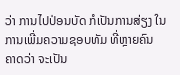ວ່າ ການໄປປ່ອນບັດ ກໍເປັນການສ່ຽງ ໃນການເພີ່ມຄວາມຊອບທັມ ທີ່ຫຼາຍຄົນ ຄາດວ່າ ຈະເປັນ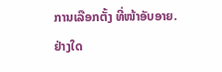ການເລືອກຕັ້ງ ທີ່ໜ້າອັບອາຍ. ຢ່າງໃດ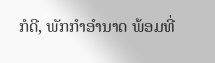ກໍດີ, ພັກກຳອຳນາດ ພ້ອມທີ່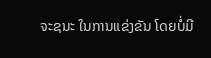ຈະຊນະ ໃນການແຂ່ງຂັນ ໂດຍບໍ່ມີ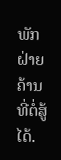ພັກຝ່າຍຄ້ານ ທີ່ຕໍ່ສູ້ໄດ້.